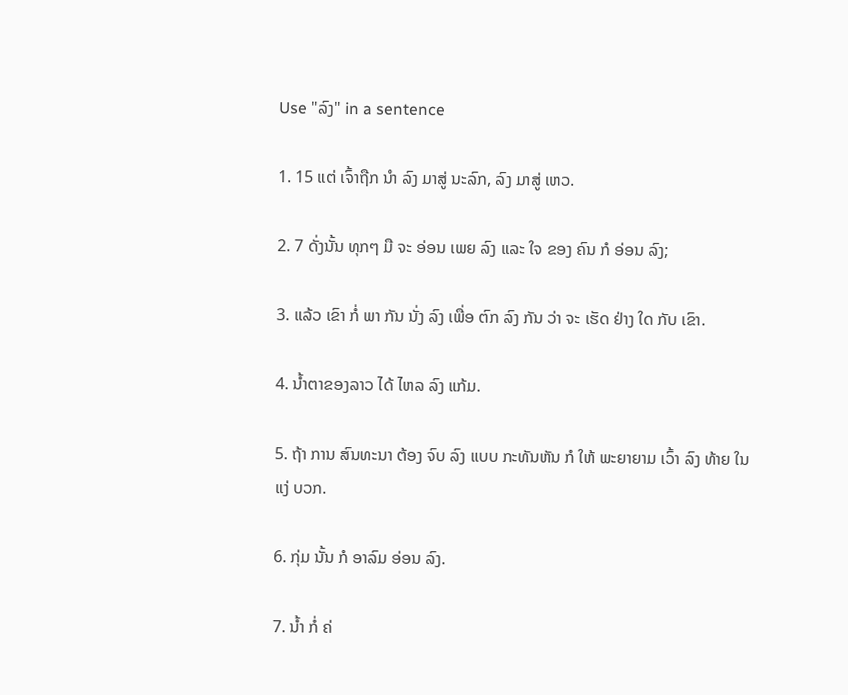Use "ລົງ" in a sentence

1. 15 ແຕ່ ເຈົ້າຖືກ ນໍາ ລົງ ມາສູ່ ນະລົກ, ລົງ ມາສູ່ ເຫວ.

2. 7 ດັ່ງນັ້ນ ທຸກໆ ມື ຈະ ອ່ອນ ເພຍ ລົງ ແລະ ໃຈ ຂອງ ຄົນ ກໍ ອ່ອນ ລົງ;

3. ແລ້ວ ເຂົາ ກໍ່ ພາ ກັນ ນັ່ງ ລົງ ເພື່ອ ຕົກ ລົງ ກັນ ວ່າ ຈະ ເຮັດ ຢ່າງ ໃດ ກັບ ເຂົາ.

4. ນ້ຳຕາຂອງລາວ ໄດ້ ໄຫລ ລົງ ແກ້ມ.

5. ຖ້າ ການ ສົນທະນາ ຕ້ອງ ຈົບ ລົງ ແບບ ກະທັນຫັນ ກໍ ໃຫ້ ພະຍາຍາມ ເວົ້າ ລົງ ທ້າຍ ໃນ ແງ່ ບວກ.

6. ກຸ່ມ ນັ້ນ ກໍ ອາລົມ ອ່ອນ ລົງ.

7. ນໍ້າ ກໍ່ ຄ່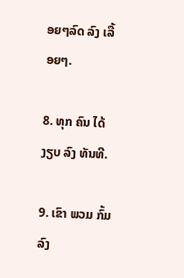ອຍໆລົດ ລົງ ເລື້ອຍໆ.

8. ທຸກ ຄົນ ໄດ້ ງຽບ ລົງ ທັນທີ.

9. ເຂົາ ພວມ ກົ້ມ ລົງ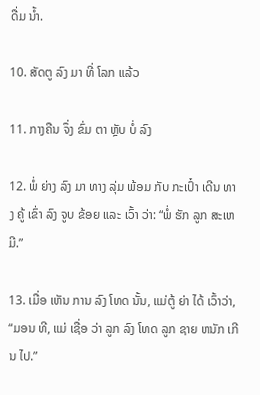ດື່ມ ນໍ້າ.

10. ສັດຕູ ລົງ ມາ ທີ່ ໂລກ ແລ້ວ

11. ກາງຄືນ ຈຶ່ງ ຂົ່ມ ຕາ ຫຼັບ ບໍ່ ລົງ

12. ພໍ່ ຍ່າງ ລົງ ມາ ທາງ ລຸ່ມ ພ້ອມ ກັບ ກະເປົ໋າ ເດີນ ທາງ ຄູ້ ເຂົ່າ ລົງ ຈູບ ຂ້ອຍ ແລະ ເວົ້າ ວ່າ: “ພໍ່ ຮັກ ລູກ ສະເຫມີ.”

13. ເມື່ອ ເຫັນ ການ ລົງ ໂທດ ນັ້ນ, ແມ່ຕູ້ ຍ່າ ໄດ້ ເວົ້າວ່າ, “ມອນ ທີ, ແມ່ ເຊື່ອ ວ່າ ລູກ ລົງ ໂທດ ລູກ ຊາຍ ຫນັກ ເກີນ ໄປ.”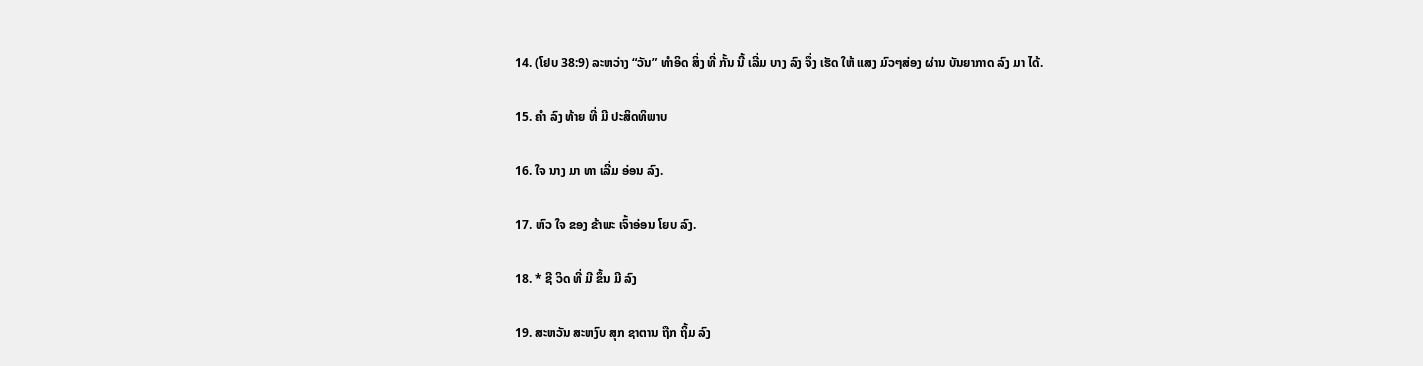14. (ໂຢບ 38:9) ລະຫວ່າງ “ວັນ” ທໍາອິດ ສິ່ງ ທີ່ ກັ້ນ ນີ້ ເລີ່ມ ບາງ ລົງ ຈຶ່ງ ເຮັດ ໃຫ້ ແສງ ມົວໆສ່ອງ ຜ່ານ ບັນຍາກາດ ລົງ ມາ ໄດ້.

15. ຄໍາ ລົງ ທ້າຍ ທີ່ ມີ ປະສິດທິພາບ

16. ໃຈ ນາງ ມາ ທາ ເລີ່ມ ອ່ອນ ລົງ.

17. ຫົວ ໃຈ ຂອງ ຂ້າພະ ເຈົ້າອ່ອນ ໂຍບ ລົງ.

18. * ຊີ ວິດ ທີ່ ມີ ຂຶ້ນ ມີ ລົງ

19. ສະຫວັນ ສະຫງົບ ສຸກ ຊາຕານ ຖືກ ຖິ້ມ ລົງ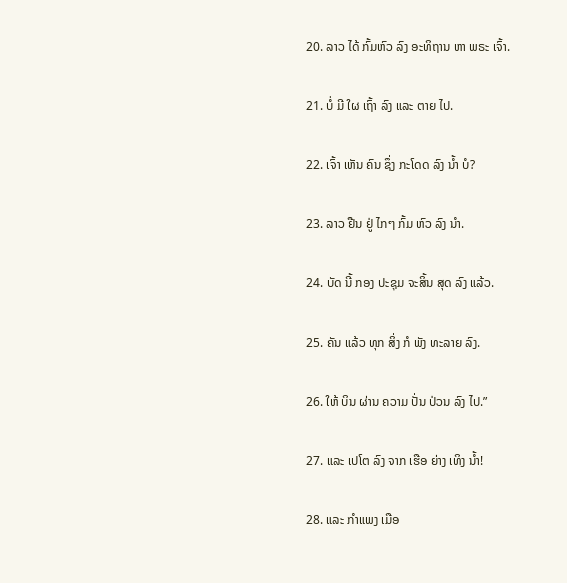20. ລາວ ໄດ້ ກົ້ມຫົວ ລົງ ອະທິຖານ ຫາ ພຣະ ເຈົ້າ.

21. ບໍ່ ມີ ໃຜ ເຖົ້າ ລົງ ແລະ ຕາຍ ໄປ.

22. ເຈົ້າ ເຫັນ ຄົນ ຊຶ່ງ ກະໂດດ ລົງ ນໍ້າ ບໍ?

23. ລາວ ຢືນ ຢູ່ ໄກໆ ກົ້ມ ຫົວ ລົງ ນໍາ.

24. ບັດ ນີ້ ກອງ ປະຊຸມ ຈະສິ້ນ ສຸດ ລົງ ແລ້ວ.

25. ຄັນ ແລ້ວ ທຸກ ສິ່ງ ກໍ ພັງ ທະລາຍ ລົງ.

26. ໃຫ້ ບິນ ຜ່ານ ຄວາມ ປັ່ນ ປ່ວນ ລົງ ໄປ.”

27. ແລະ ເປໂຕ ລົງ ຈາກ ເຮືອ ຍ່າງ ເທິງ ນໍ້າ!

28. ແລະ ກໍາແພງ ເມືອ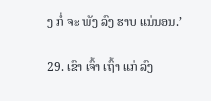ງ ກໍ່ ຈະ ພັງ ລົງ ຮາບ ແນ່ນອນ.’

29. ເຂົາ ເຈົ້າ ເຖົ້າ ແກ່ ລົງ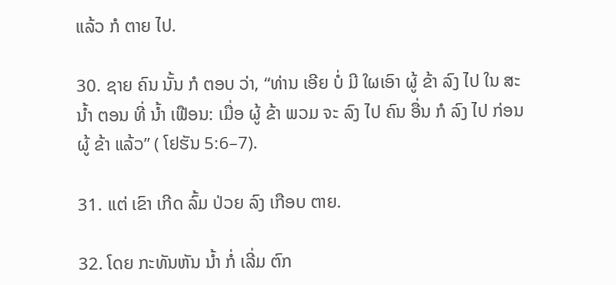ແລ້ວ ກໍ ຕາຍ ໄປ.

30. ຊາຍ ຄົນ ນັ້ນ ກໍ ຕອບ ວ່າ, “ທ່ານ ເອີຍ ບໍ່ ມີ ໃຜເອົາ ຜູ້ ຂ້າ ລົງ ໄປ ໃນ ສະ ນ້ຳ ຕອນ ທີ່ ນ້ຳ ເຟືອນ: ເມື່ອ ຜູ້ ຂ້າ ພວມ ຈະ ລົງ ໄປ ຄົນ ອື່ນ ກໍ ລົງ ໄປ ກ່ອນ ຜູ້ ຂ້າ ແລ້ວ” ( ໂຢຮັນ 5:6–7).

31. ແຕ່ ເຂົາ ເກີດ ລົ້ມ ປ່ວຍ ລົງ ເກືອບ ຕາຍ.

32. ໂດຍ ກະທັນຫັນ ນໍ້າ ກໍ່ ເລີ່ມ ຕົກ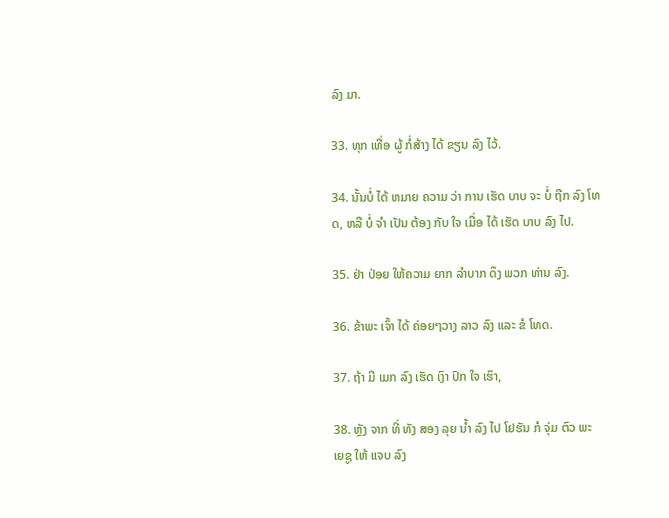ລົງ ມາ.

33. ທຸກ ເທື່ອ ຜູ້ ກໍ່ສ້າງ ໄດ້ ຂຽນ ລົງ ໄວ້.

34. ນັ້ນບໍ່ ໄດ້ ຫມາຍ ຄວາມ ວ່າ ການ ເຮັດ ບາບ ຈະ ບໍ່ ຖືກ ລົງ ໂທດ, ຫລື ບໍ່ ຈໍາ ເປັນ ຕ້ອງ ກັບ ໃຈ ເມື່ອ ໄດ້ ເຮັດ ບາບ ລົງ ໄປ.

35. ຢ່າ ປ່ອຍ ໃຫ້ຄວາມ ຍາກ ລໍາບາກ ດຶງ ພວກ ທ່ານ ລົງ.

36. ຂ້າພະ ເຈົ້າ ໄດ້ ຄ່ອຍໆວາງ ລາວ ລົງ ແລະ ຂໍ ໂທດ.

37. ຖ້າ ມີ ເມກ ລົງ ເຮັດ ເງົາ ປົກ ໃຈ ເຮົາ,

38. ຫຼັງ ຈາກ ທີ່ ທັງ ສອງ ລຸຍ ນໍ້າ ລົງ ໄປ ໂຢຮັນ ກໍ ຈຸ່ມ ຕົວ ພະ ເຍຊູ ໃຫ້ ແຈບ ລົງ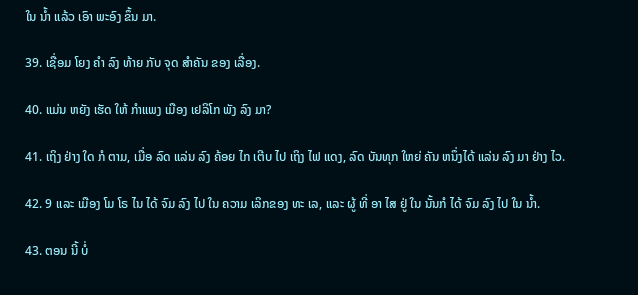ໃນ ນໍ້າ ແລ້ວ ເອົາ ພະອົງ ຂຶ້ນ ມາ.

39. ເຊື່ອມ ໂຍງ ຄໍາ ລົງ ທ້າຍ ກັບ ຈຸດ ສໍາຄັນ ຂອງ ເລື່ອງ.

40. ແມ່ນ ຫຍັງ ເຮັດ ໃຫ້ ກໍາແພງ ເມືອງ ເຢລິໂກ ພັງ ລົງ ມາ?

41. ເຖິງ ຢ່າງ ໃດ ກໍ ຕາມ, ເມື່ອ ລົດ ແລ່ນ ລົງ ຄ້ອຍ ໄກ ເຕີບ ໄປ ເຖິງ ໄຟ ແດງ, ລົດ ບັນທຸກ ໃຫຍ່ ຄັນ ຫນຶ່ງໄດ້ ແລ່ນ ລົງ ມາ ຢ່າງ ໄວ.

42. 9 ແລະ ເມືອງ ໂມ ໂຣ ໄນ ໄດ້ ຈົມ ລົງ ໄປ ໃນ ຄວາມ ເລິກຂອງ ທະ ເລ, ແລະ ຜູ້ ທີ່ ອາ ໄສ ຢູ່ ໃນ ນັ້ນກໍ ໄດ້ ຈົມ ລົງ ໄປ ໃນ ນ້ຳ.

43. ຕອນ ນີ້ ບໍ່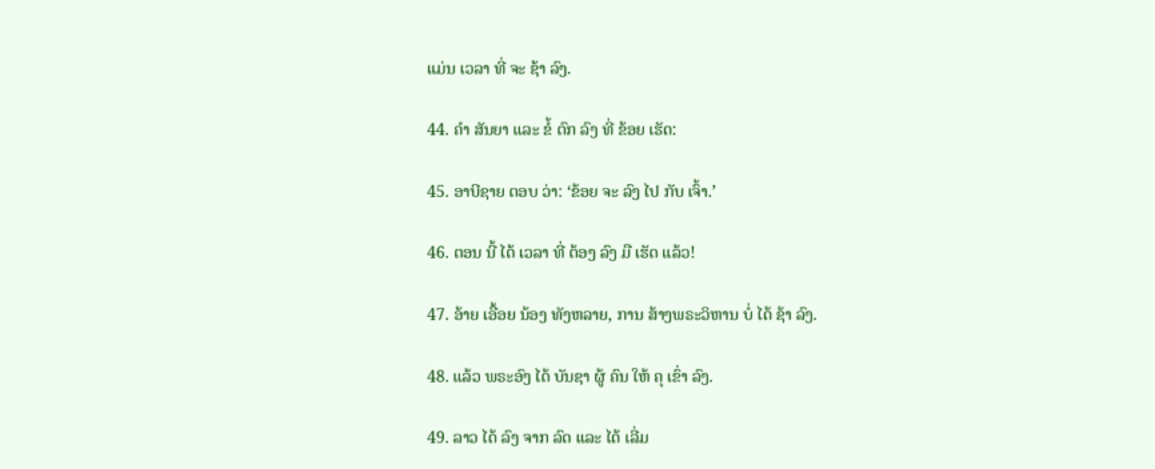ແມ່ນ ເວລາ ທີ່ ຈະ ຊ້າ ລົງ.

44. ຄໍາ ສັນຍາ ແລະ ຂໍ້ ຕົກ ລົງ ທີ່ ຂ້ອຍ ເຮັດ:

45. ອາບີຊາຍ ຕອບ ວ່າ: ‘ຂ້ອຍ ຈະ ລົງ ໄປ ກັບ ເຈົ້າ.’

46. ຕອນ ນີ້ ໄດ້ ເວລາ ທີ່ ຕ້ອງ ລົງ ມື ເຮັດ ແລ້ວ!

47. ອ້າຍ ເອື້ອຍ ນ້ອງ ທັງຫລາຍ, ການ ສ້າງພຣະວິຫານ ບໍ່ ໄດ້ ຊ້າ ລົງ.

48. ແລ້ວ ພຣະອົງ ໄດ້ ບັນຊາ ຜູ້ ຄົນ ໃຫ້ ຄຸ ເຂົ່າ ລົງ.

49. ລາວ ໄດ້ ລົງ ຈາກ ລົດ ແລະ ໄດ້ ເລີ່ມ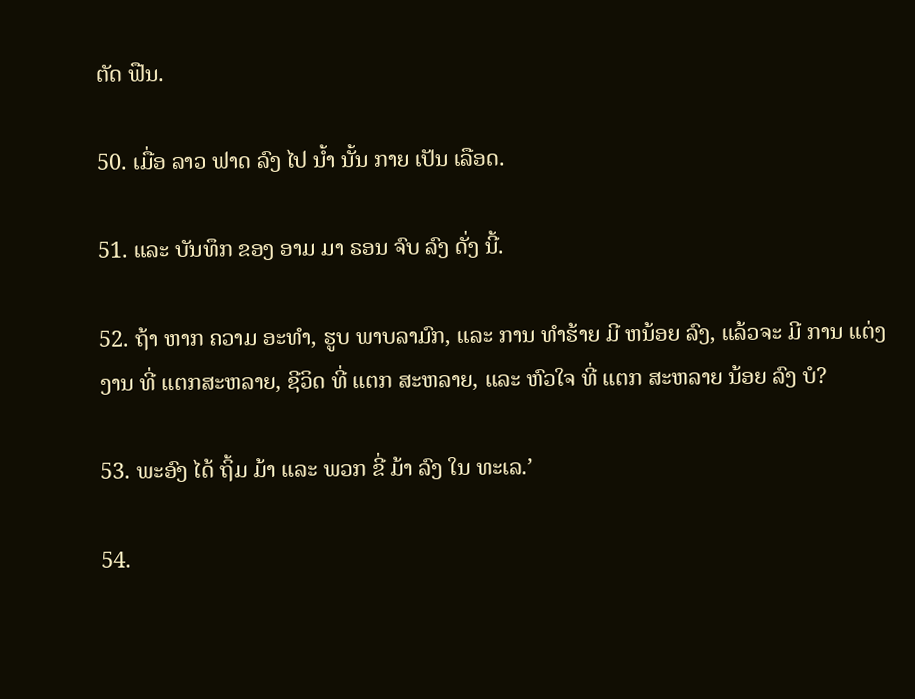ຕັດ ຟືນ.

50. ເມື່ອ ລາວ ຟາດ ລົງ ໄປ ນໍ້າ ນັ້ນ ກາຍ ເປັນ ເລືອດ.

51. ແລະ ບັນທຶກ ຂອງ ອາມ ມາ ຣອນ ຈົບ ລົງ ດັ່ງ ນີ້.

52. ຖ້າ ຫາກ ຄວາມ ອະທໍາ, ຮູບ ພາບລາມົກ, ແລະ ການ ທໍາຮ້າຍ ມີ ຫນ້ອຍ ລົງ, ແລ້ວຈະ ມີ ການ ແຕ່ງງານ ທີ່ ແຕກສະຫລາຍ, ຊີວິດ ທີ່ ແຕກ ສະຫລາຍ, ແລະ ຫົວໃຈ ທີ່ ແຕກ ສະຫລາຍ ນ້ອຍ ລົງ ບໍ?

53. ພະອົງ ໄດ້ ຖິ້ມ ມ້າ ແລະ ພວກ ຂີ່ ມ້າ ລົງ ໃນ ທະເລ.’

54.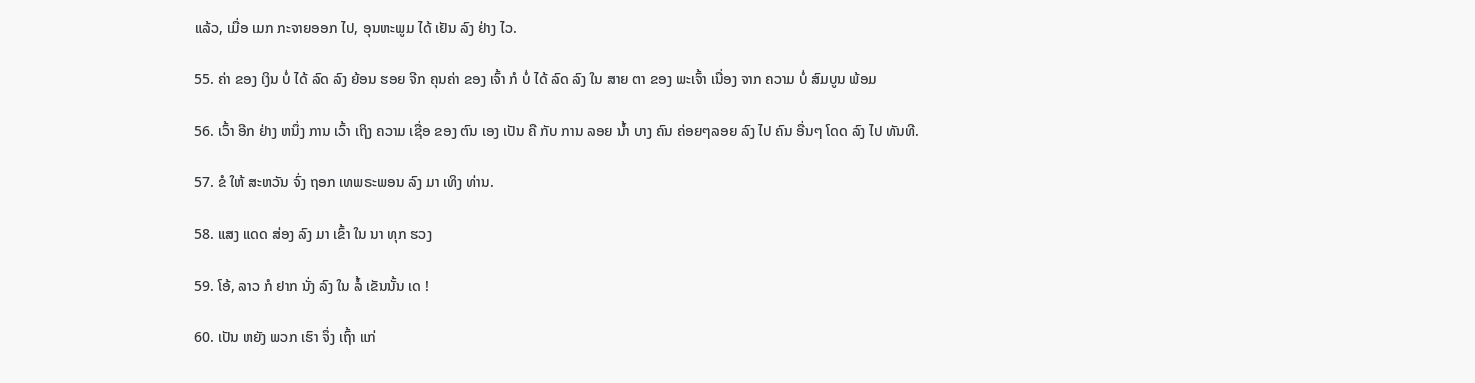ແລ້ວ, ເມື່ອ ເມກ ກະຈາຍອອກ ໄປ, ອຸນຫະພູມ ໄດ້ ເຢັນ ລົງ ຢ່າງ ໄວ.

55. ຄ່າ ຂອງ ເງິນ ບໍ່ ໄດ້ ລົດ ລົງ ຍ້ອນ ຮອຍ ຈີກ ຄຸນຄ່າ ຂອງ ເຈົ້າ ກໍ ບໍ່ ໄດ້ ລົດ ລົງ ໃນ ສາຍ ຕາ ຂອງ ພະເຈົ້າ ເນື່ອງ ຈາກ ຄວາມ ບໍ່ ສົມບູນ ພ້ອມ

56. ເວົ້າ ອີກ ຢ່າງ ຫນຶ່ງ ການ ເວົ້າ ເຖິງ ຄວາມ ເຊື່ອ ຂອງ ຕົນ ເອງ ເປັນ ຄື ກັບ ການ ລອຍ ນໍ້າ ບາງ ຄົນ ຄ່ອຍໆລອຍ ລົງ ໄປ ຄົນ ອື່ນໆ ໂດດ ລົງ ໄປ ທັນທີ.

57. ຂໍ ໃຫ້ ສະຫວັນ ຈົ່ງ ຖອກ ເທພຣະພອນ ລົງ ມາ ເທິງ ທ່ານ.

58. ແສງ ແດດ ສ່ອງ ລົງ ມາ ເຂົ້າ ໃນ ນາ ທຸກ ຮວງ

59. ໂອ້, ລາວ ກໍ ຢາກ ນັ່ງ ລົງ ໃນ ລໍ້ ເຂັນນັ້ນ ເດ !

60. ເປັນ ຫຍັງ ພວກ ເຮົາ ຈຶ່ງ ເຖົ້າ ແກ່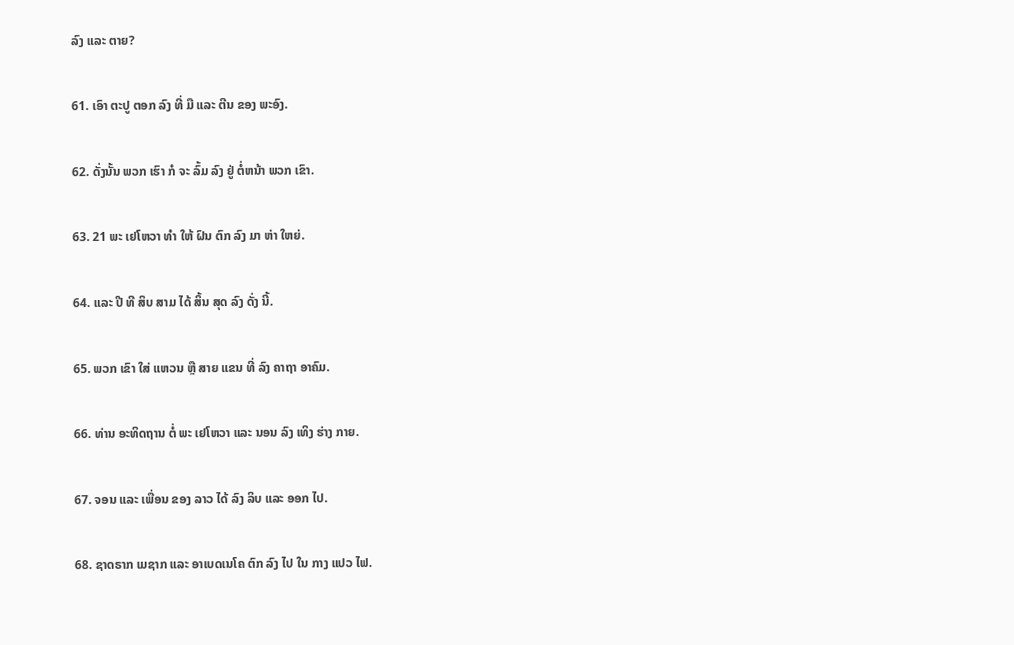ລົງ ແລະ ຕາຍ?

61. ເອົາ ຕະປູ ຕອກ ລົງ ທີ່ ມື ແລະ ຕີນ ຂອງ ພະອົງ.

62. ດັ່ງນັ້ນ ພວກ ເຮົາ ກໍ ຈະ ລົ້ມ ລົງ ຢູ່ ຕໍ່ຫນ້າ ພວກ ເຂົາ.

63. 21 ພະ ເຢໂຫວາ ທໍາ ໃຫ້ ຝົນ ຕົກ ລົງ ມາ ຫ່າ ໃຫຍ່.

64. ແລະ ປີ ທີ ສິບ ສາມ ໄດ້ ສິ້ນ ສຸດ ລົງ ດັ່ງ ນີ້.

65. ພວກ ເຂົາ ໃສ່ ແຫວນ ຫຼື ສາຍ ແຂນ ທີ່ ລົງ ຄາຖາ ອາຄົມ.

66. ທ່ານ ອະທິດຖານ ຕໍ່ ພະ ເຢໂຫວາ ແລະ ນອນ ລົງ ເທິງ ຮ່າງ ກາຍ.

67. ຈອນ ແລະ ເພື່ອນ ຂອງ ລາວ ໄດ້ ລົງ ລິບ ແລະ ອອກ ໄປ.

68. ຊາດຣາກ ເມຊາກ ແລະ ອາເບດເນໂຄ ຕົກ ລົງ ໄປ ໃນ ກາງ ແປວ ໄຟ.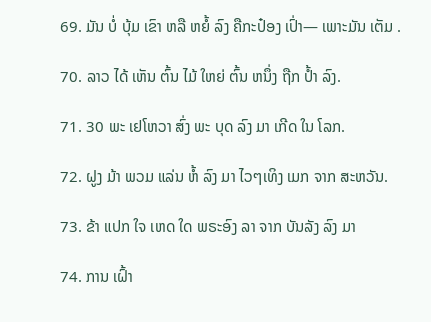69. ມັນ ບໍ່ ບຸ້ມ ເຂົາ ຫລື ຫຍໍ້ ລົງ ຄືກະປ໋ອງ ເປົ່າ— ເພາະມັນ ເຕັມ .

70. ລາວ ໄດ້ ເຫັນ ຕົ້ນ ໄມ້ ໃຫຍ່ ຕົ້ນ ຫນຶ່ງ ຖືກ ປໍ້າ ລົງ.

71. 30 ພະ ເຢໂຫວາ ສົ່ງ ພະ ບຸດ ລົງ ມາ ເກີດ ໃນ ໂລກ.

72. ຝູງ ມ້າ ພວມ ແລ່ນ ຫໍ້ ລົງ ມາ ໄວໆເທິງ ເມກ ຈາກ ສະຫວັນ.

73. ຂ້າ ແປກ ໃຈ ເຫດ ໃດ ພຣະອົງ ລາ ຈາກ ບັນລັງ ລົງ ມາ

74. ການ ເຝົ້າ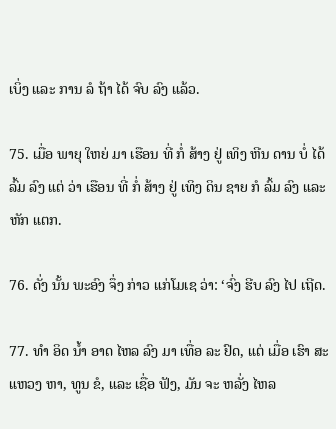ເບິ່ງ ແລະ ການ ລໍ ຖ້າ ໄດ້ ຈົບ ລົງ ແລ້ວ.

75. ເມື່ອ ພາຍຸ ໃຫຍ່ ມາ ເຮືອນ ທີ່ ກໍ່ ສ້າງ ຢູ່ ເທິງ ຫີນ ດານ ບໍ່ ໄດ້ ລົ້ມ ລົງ ແຕ່ ວ່າ ເຮືອນ ທີ່ ກໍ່ ສ້າງ ຢູ່ ເທິງ ດິນ ຊາຍ ກໍ ລົ້ມ ລົງ ແລະ ຫັກ ແຕກ.

76. ດັ່ງ ນັ້ນ ພະອົງ ຈຶ່ງ ກ່າວ ແກ່ໂມເຊ ວ່າ: ‘ຈົ່ງ ຮີບ ລົງ ໄປ ເຖີດ.

77. ທໍາ ອິດ ນ້ຳ ອາດ ໄຫລ ລົງ ມາ ເທື່ອ ລະ ຢົດ, ແຕ່ ເມື່ອ ເຮົາ ສະ ແຫວງ ຫາ, ທູນ ຂໍ, ແລະ ເຊື່ອ ຟັງ, ມັນ ຈະ ຫລັ່ງ ໄຫລ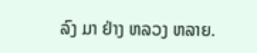ລົງ ມາ ຢ່າງ ຫລວງ ຫລາຍ.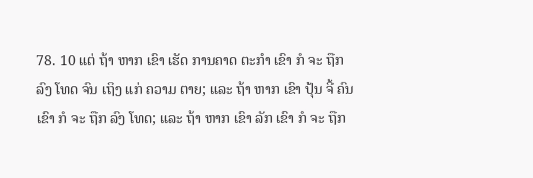78. 10 ແຕ່ ຖ້າ ຫາກ ເຂົາ ເຮັດ ການຄາດ ຕະກໍາ ເຂົາ ກໍ ຈະ ຖືກ ລົງ ໂທດ ຈົນ ເຖິງ ແກ່ ຄວາມ ຕາຍ; ແລະ ຖ້າ ຫາກ ເຂົາ ປຸ້ນ ຈີ້ ຄົນ ເຂົາ ກໍ ຈະ ຖືກ ລົງ ໂທດ; ແລະ ຖ້າ ຫາກ ເຂົາ ລັກ ເຂົາ ກໍ ຈະ ຖືກ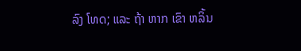ລົງ ໂທດ; ແລະ ຖ້າ ຫາກ ເຂົາ ຫລິ້ນ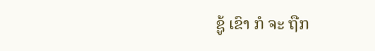ຊູ້ ເຂົາ ກໍ ຈະ ຖືກ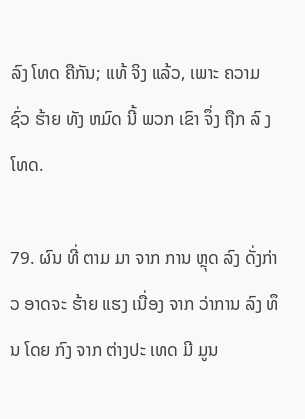ລົງ ໂທດ ຄືກັນ; ແທ້ ຈິງ ແລ້ວ, ເພາະ ຄວາມ ຊົ່ວ ຮ້າຍ ທັງ ຫມົດ ນີ້ ພວກ ເຂົາ ຈຶ່ງ ຖືກ ລົ ງ ໂທດ.

79. ຜົນ ທີ່ ຕາມ ມາ ຈາກ ການ ຫຼຸດ ລົງ ດັ່ງກ່າວ ອາດຈະ ຮ້າຍ ແຮງ ເນື່ອງ ຈາກ ວ່າການ ລົງ ທຶນ ໂດຍ ກົງ ຈາກ ຕ່າງປະ ເທດ ມີ ມູນ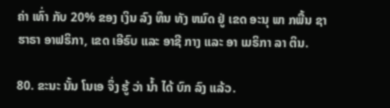ຄ່າ ເທົ່າ ກັບ 20% ຂອງ ເງິນ ລົງ ທຶນ ທັງ ຫມົດ ຢູ່ ເຂດ ອະນຸ ພາ ກພື້ນ ຊາ ຮາຣາ ອາຟຣິກາ, ເຂດ ເອີຣົບ ແລະ ອາຊີ ກາງ ແລະ ອາ ເມຣິກາ ລາ ຕິນ.

80. ຂະນະ ນັ້ນ ໂນເອ ຈຶ່ງ ຮູ້ ວ່າ ນໍ້າ ໄດ້ ບົກ ລົງ ແລ້ວ.